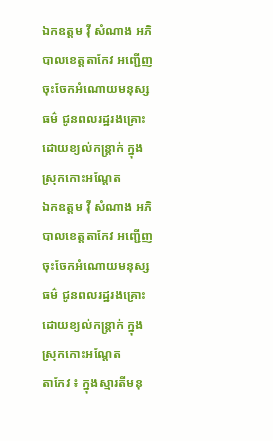ឯកឧត្ដម វ៉ី សំណាង អភិបាលខេត្តតាកែវ អញ្ជើញចុះចែកអំណោយមនុស្សធម៌ ជូនពលរដ្ឋរងគ្រោះដោយខ្យល់កន្ត្រាក់ ក្នុងស្រុកកោះអណ្តែត
ឯកឧត្ដម វ៉ី សំណាង អភិបាលខេត្តតាកែវ អញ្ជើញចុះចែកអំណោយមនុស្សធម៌ ជូនពលរដ្ឋរងគ្រោះដោយខ្យល់កន្ត្រាក់ ក្នុងស្រុកកោះអណ្តែត
តាកែវ ៖ ក្នុងស្មារតីមនុ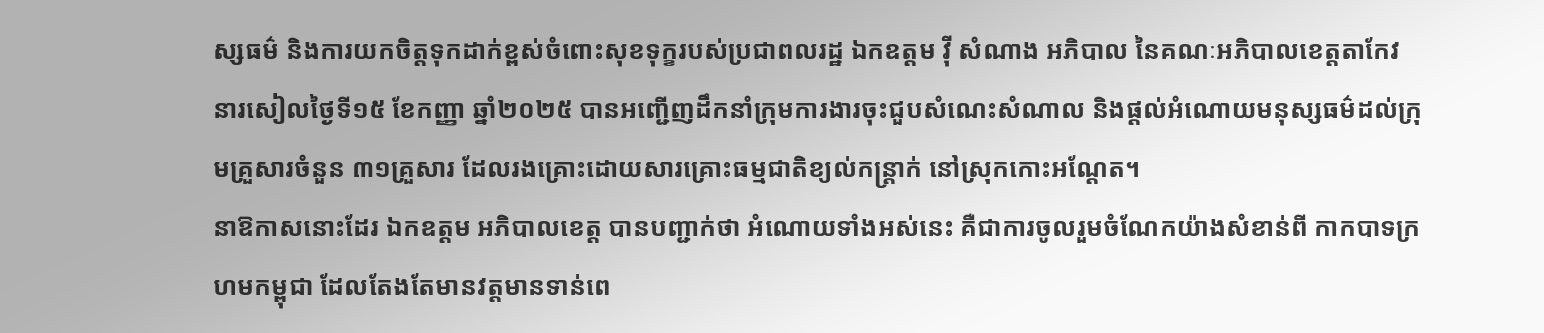ស្សធម៌ និងការយកចិត្តទុកដាក់ខ្ពស់ចំពោះសុខទុក្ខរបស់ប្រជាពលរដ្ឋ ឯកឧត្ដម វ៉ី សំណាង អភិបាល នៃគណៈអភិបាលខេត្តតាកែវ នារសៀលថ្ងៃទី១៥ ខែកញ្ញា ឆ្នាំ២០២៥ បានអញ្ជើញដឹកនាំក្រុមការងារចុះជួបសំណេះសំណាល និងផ្ដល់អំណោយមនុស្សធម៌ដល់ក្រុមគ្រួសារចំនួន ៣១គ្រួសារ ដែលរងគ្រោះដោយសារគ្រោះធម្មជាតិខ្យល់កន្ត្រាក់ នៅស្រុកកោះអណ្តែត។
នាឱកាសនោះដែរ ឯកឧត្ដម អភិបាលខេត្ត បានបញ្ជាក់ថា អំណោយទាំងអស់នេះ គឺជាការចូលរួមចំណែកយ៉ាងសំខាន់ពី កាកបាទក្រហមកម្ពុជា ដែលតែងតែមានវត្តមានទាន់ពេ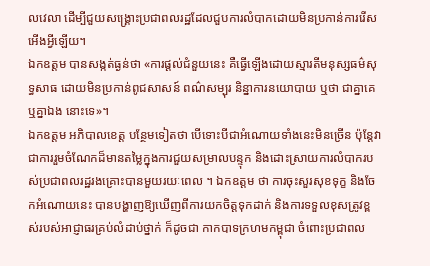លវេលា ដើម្បីជួយសង្គ្រោះប្រជាពលរដ្ឋដែលជួបការលំបាកដោយមិនប្រកាន់ការរើសអើងអ្វីឡើយ។
ឯកឧត្ដម បានសង្កត់ធ្ងន់ថា «ការផ្ដល់ជំនួយនេះ គឺធ្វើឡើងដោយស្មារតីមនុស្សធម៌សុទ្ធសាធ ដោយមិនប្រកាន់ពូជសាសន៍ ពណ៌សម្បុរ និន្នាការនយោបាយ ឬថា ជាគ្នាគេ ឬគ្នាឯង នោះទេ»។
ឯកឧត្តម អភិបាលខេត្ត បន្ថែមទៀតថា បើទោះបីជាអំណោយទាំងនេះមិនច្រើន ប៉ុន្តែវាជាការរួមចំណែកដ៏មានតម្លៃក្នុងការជួយសម្រាលបន្ទុក និងដោះស្រាយការលំបាករបស់ប្រជាពលរដ្ឋរងគ្រោះបានមួយរយៈពេល ។ ឯកឧត្តម ថា ការចុះសួរសុខទុក្ខ និងចែកអំណោយនេះ បានបង្ហាញឱ្យឃើញពីការយកចិត្តទុកដាក់ និងការទទួលខុសត្រូវខ្ពស់របស់អាជ្ញាធរគ្រប់លំដាប់ថ្នាក់ ក៏ដូចជា កាកបាទក្រហមកម្ពុជា ចំពោះប្រជាពល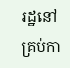រដ្ឋនៅគ្រប់កា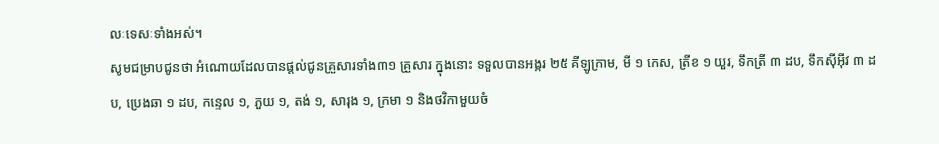លៈទេសៈទាំងអស់។
សូមជម្រាបជូនថា អំណោយដែលបានផ្ដល់ជូនគ្រួសារទាំង៣១ គ្រួសារ ក្នុងនោះ ទទួលបានអង្ករ ២៥ គីឡូក្រាម, មី ១ កេស, ត្រីខ ១ យួរ, ទឹកត្រី ៣ ដប, ទឹកស៊ីអ៊ីវ ៣ ដប, ប្រេងឆា ១ ដប, កន្ទេល ១, ភួយ ១, តង់ ១, សារុង ១, ក្រមា ១ និងថវិកាមួយចំ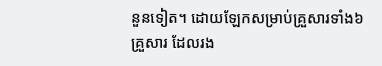នួនទៀត។ ដោយឡែកសម្រាប់គ្រួសារទាំង៦ គ្រួសារ ដែលរង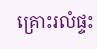គ្រោះរលំផ្ទះ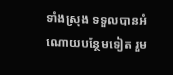ទាំងស្រុង ទទួលបានអំណោយបន្ថែមទៀត រួម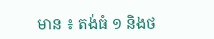មាន ៖ តង់ធំ ១ និងថ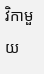វិកាមួយ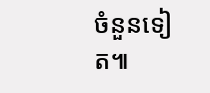ចំនួនទៀត៕